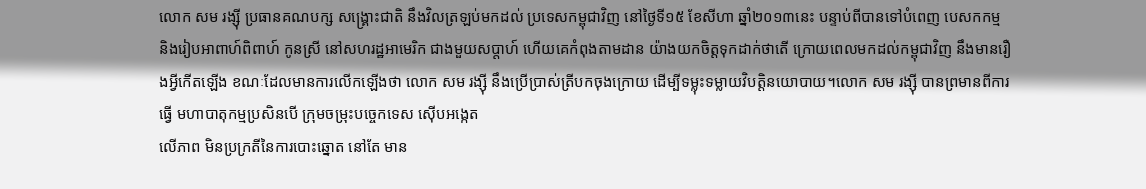លោក សម រង្ស៊ី ប្រធានគណបក្ស សង្គ្រោះជាតិ នឹងវិលត្រឡប់មកដល់ ប្រទេសកម្ពុជាវិញ នៅថ្ងៃទី១៥ ខែសីហា ឆ្នាំ២០១៣នេះ បន្ទាប់ពីបានទៅបំពេញ បេសកកម្ម និងរៀបអាពាហ៍ពិពាហ៍ កូនស្រី នៅសហរដ្ឋអាមេរិក ជាងមួយសប្តាហ៍ ហើយគេកំពុងតាមដាន យ៉ាងយកចិត្តទុកដាក់ថាតើ ក្រោយពេលមកដល់កម្ពុជាវិញ នឹងមានរឿងអ្វីកើតឡើង ខណៈដែលមានការលើកឡើងថា លោក សម រង្ស៊ី នឹងប្រើប្រាស់ត្រីបកចុងក្រោយ ដើម្បីទម្លុះទម្លាយវិបត្តិនយោបាយ។លោក សម រង្ស៊ី បានព្រមានពីការធ្វើ មហាបាតុកម្មប្រសិនបើ ក្រុមចម្រុះបច្ចេកទេស ស៊ើបអង្កេត
លើភាព មិនប្រក្រតីនៃការបោះឆ្នោត នៅតែ មាន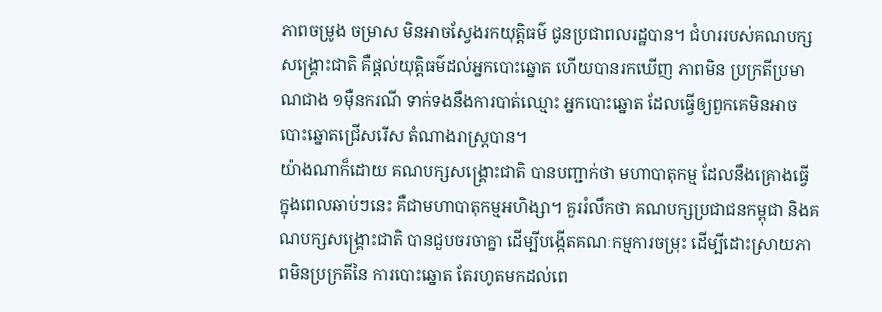ភាពចម្រូង ចម្រាស មិនអាចស្វែងរកយុត្តិធម៌ ជូនប្រជាពលរដ្ឋបាន។ ជំហររបស់គណបក្សសង្គ្រោះជាតិ គឺផ្តល់យុត្តិធម៌ដល់អ្នកបោះឆ្នោត ហើយបានរកឃើញ ភាពមិន ប្រក្រតីប្រមាណជាង ១ម៉ឺនករណី ទាក់ទងនឹងការបាត់ឈ្មោះ អ្នកបោះឆ្នោត ដែលធ្វើឲ្យពួកគេមិនអាចបោះឆ្នោតជ្រើសរើស តំណាងរាស្ត្របាន។
យ៉ាងណាក៏ដោយ គណបក្សសង្គ្រោះជាតិ បានបញ្ជាក់ថា មហាបាតុកម្ម ដែលនឹងគ្រោងធ្វើ ក្នុងពេលឆាប់ៗនេះ គឺជាមហាបាតុកម្មអហិង្សា។ គួររំលឹកថា គណបក្សប្រជាជនកម្ពុជា និងគណបក្សសង្គ្រោះជាតិ បានជួបចរចាគ្នា ដើម្បីបង្កើតគណៈកម្មការចម្រុះ ដើម្បីដោះស្រាយភាពមិនប្រក្រតីនៃ ការបោះឆ្នោត តែរហូតមកដល់ពេ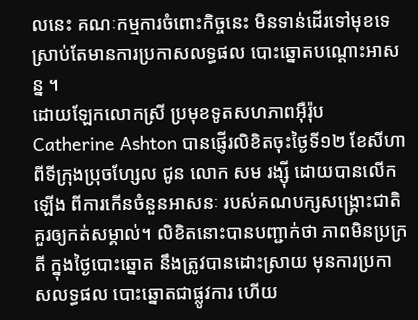លនេះ គណៈកម្មការចំពោះកិច្ចនេះ មិនទាន់ដើរទៅមុខទេ ស្រាប់តែមានការប្រកាសលទ្ធផល បោះឆ្នោតបណ្តោះអាសន្ន ។
ដោយឡែកលោកស្រី ប្រមុខទូតសហភាពអ៊ឺរ៉ុប Catherine Ashton បានផ្ញើរលិខិតចុះថ្ងៃទី១២ ខែសីហា ពីទីក្រុងប្រុចហ្សែល ជូន លោក សម រង្ស៊ី ដោយបានលើកឡើង ពីការកើនចំនួនអាសនៈ របស់គណបក្សសង្គ្រោះជាតិ គួរឲ្យកត់សម្គាល់។ លិខិតនោះបានបញ្ជាក់ថា ភាពមិនប្រក្រតី ក្នុងថ្ងៃបោះឆ្នោត នឹងត្រូវបានដោះស្រាយ មុនការប្រកាសលទ្ធផល បោះឆ្នោតជាផ្លូវការ ហើយ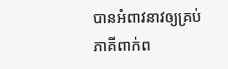បានអំពាវនាវឲ្យគ្រប់ភាគីពាក់ព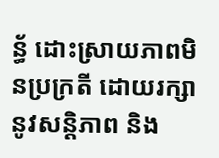ន្ធ័ ដោះស្រាយភាពមិនប្រក្រតី ដោយរក្សានូវសន្តិភាព និង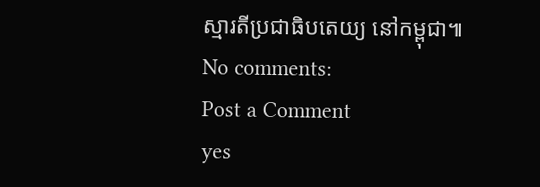ស្មារតីប្រជាធិបតេយ្យ នៅកម្ពុជា៕
No comments:
Post a Comment
yes